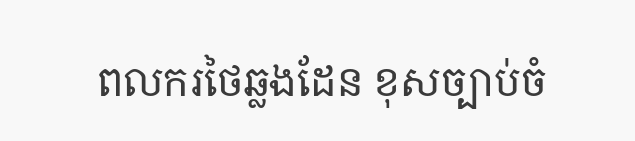ពលករថៃឆ្លងដែន ខុសច្បាប់ចំ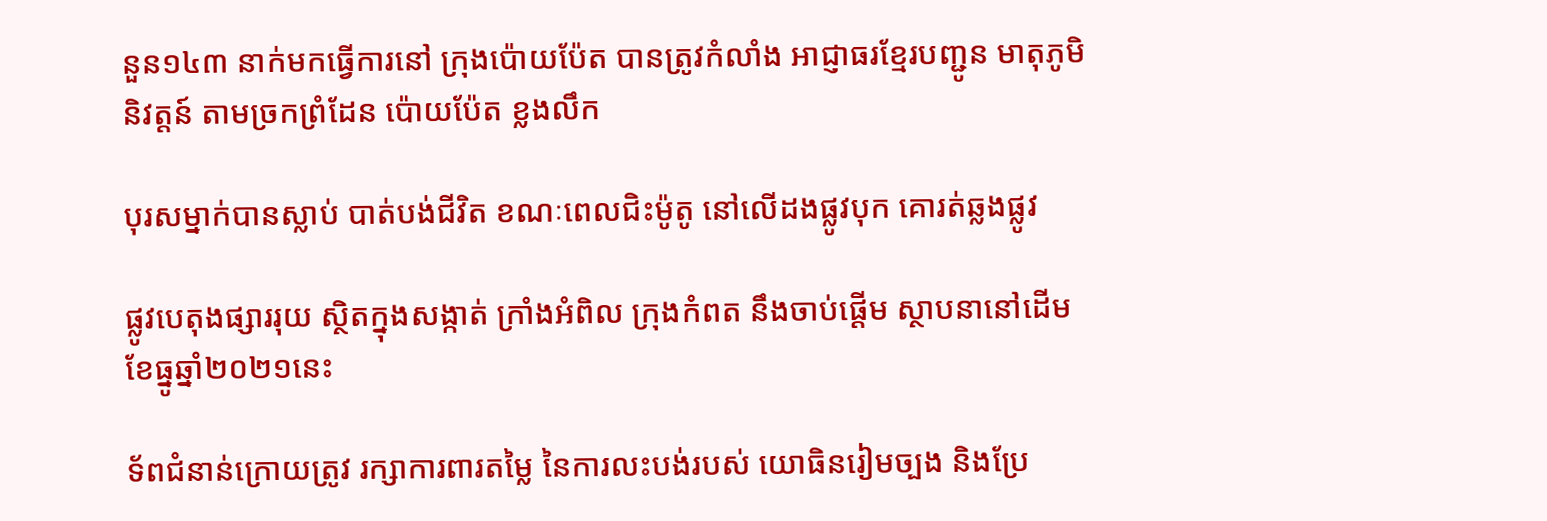នួន១៤៣ នាក់មកធ្វើការនៅ ក្រុងប៉ោយប៉ែត បានត្រូវកំលាំង អាជ្ញាធរខ្មែរបញ្ជូន មាតុភូមិនិវត្តន៍ តាមច្រកព្រំដែន ប៉ោយប៉ែត ខ្លងលឹក

បុរសម្នាក់បានស្លាប់ បាត់បង់ជីវិត ខណៈពេលជិះម៉ូតូ នៅលើដងផ្លូវបុក គោរត់ឆ្លងផ្លូវ

ផ្លូវបេតុងផ្សាររុយ ស្ថិតក្នុងសង្កាត់ ក្រាំងអំពិល ក្រុងកំពត នឹងចាប់ផ្តើម ស្ថាបនានៅដើម ខែធ្នូឆ្នាំ២០២១នេះ

ទ័ពជំនាន់ក្រោយត្រូវ រក្សាការពារតម្លៃ នៃការលះបង់របស់ យោធិនរៀមច្បង និងប្រែ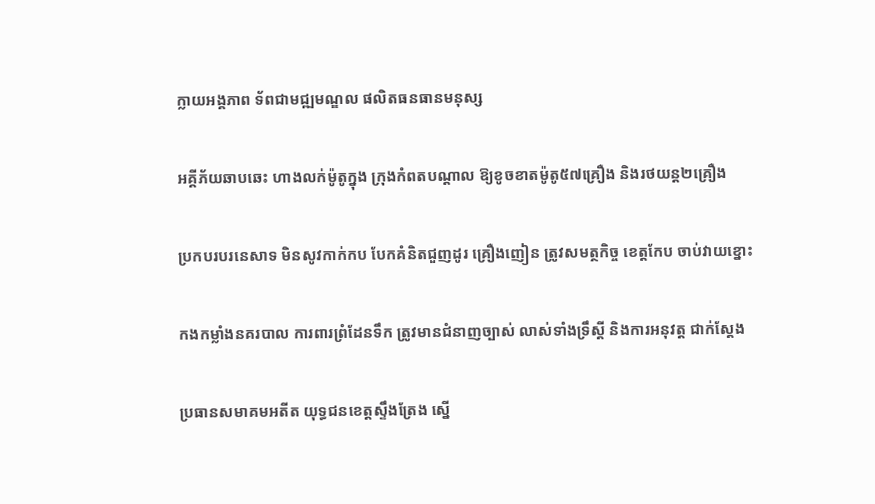ក្លាយអង្គភាព ទ័ពជាមជ្ឍមណ្ឌល ផលិតធនធានមនុស្ស

អគ្គីភ័យឆាបឆេះ ហាងលក់ម៉ូតូក្នុង ក្រុងកំពតបណ្តាល ឱ្យខូចខាតម៉ូតូ៥៧គ្រឿង និងរថយន្ត២គ្រឿង

ប្រកបរបរនេសាទ មិនសូវកាក់កប បែកគំនិតជួញដូរ គ្រឿងញៀន ត្រូវសមត្ថកិច្ច ខេត្តកែប ចាប់វាយខ្នោះ

កងកម្លាំងនគរបាល ការពារព្រំដែនទឹក ត្រូវមានជំនាញច្បាស់ លាស់ទាំងទ្រឹស្តី និងការអនុវត្ត ជាក់ស្តែង

ប្រធានសមាគមអតីត យុទ្ធជនខេត្តស្ទឹងត្រែង ស្នើ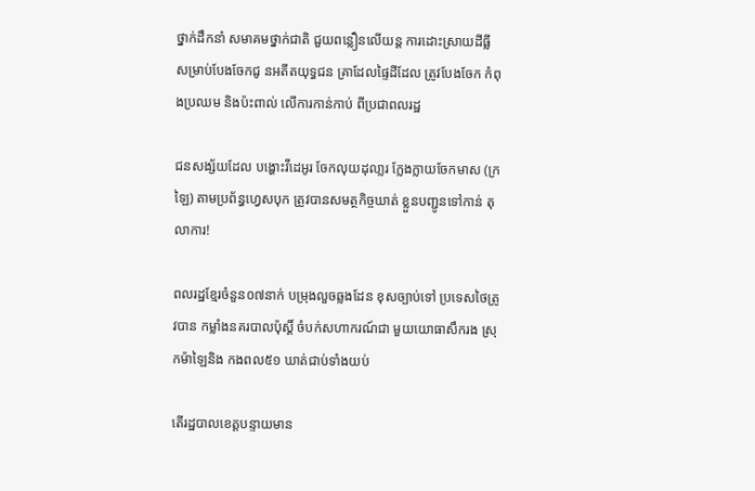ថ្នាក់ដឹកនាំ សមាគមថ្នាក់ជាតិ ជួយពន្លឿនលើយន្ត ការដោះស្រាយដីធ្លី សម្រាប់បែងចែកជូ នអតីតយុទ្ធជន គ្រាដែលផ្ទៃដីដែល ត្រូវបែងចែក កំពុងប្រឈម និងប៉ះពាល់ លើការកាន់កាប់ ពីប្រជាពលរដ្ឋ

ជនសង្ស័យដែល បង្ហោះវីដេអូរ ចែកលុយដុលា្លរ ក្លែងក្លាយចែកមាស (ក្រឡៃ) តាមប្រព័ន្ធហ្វេសបុក ត្រូវបានសមត្ថកិច្ចឃាត់ ខ្លួនបញ្ជូនទៅកាន់ តុលាការ!

ពលរដ្ឋខ្មែរចំនួន០៧នាក់ បម្រុងលួចឆ្លងដែន ខុសច្បាប់ទៅ ប្រទេសថៃត្រូវបាន កម្លាំងនគរបាលប៉ុស្តិ៍ ចំបក់សហាករណ៍ជា មួយយោធាសឹករង ស្រុកម៉ាឡៃនិង កងពល៥១ ឃាត់ជាប់ទាំងយប់

តើរដ្ឋបាលខេត្តបន្ទាយមាន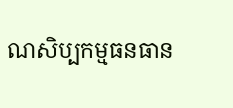ណសិប្បកម្មធនធាន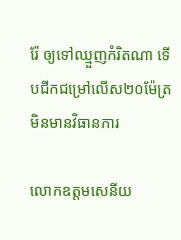រ៉ែ ឲ្យទៅឈ្មួញកំរិតណា ទើបជីកជម្រៅលើស២០ម៉ែត្រ មិនមានវិធានការ

លោកឧត្តមសេនីយ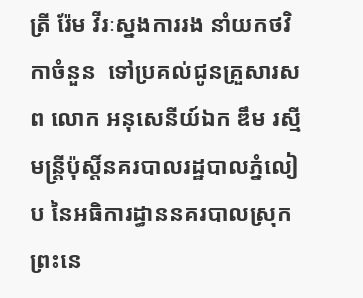ត្រី រ៉ែម វីរៈស្នងការរង នាំយកថវិកាចំនួន  ទៅប្រគល់ជូនគ្រួសារសព លោក អនុសេនីយ៍ឯក ឌឹម រស្មី មន្ត្រីប៉ុស្តិ៍នគរបាលរដ្ឋបាលភ្នំលៀប នៃអធិការដ្ធាននគរបាលស្រុកព្រះនេ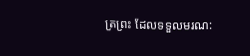ត្រព្រះ ដែលទទួលមរណ: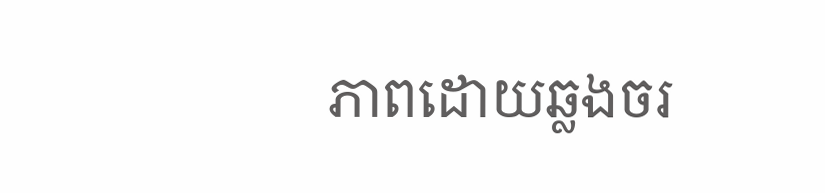ភាពដោយឆ្លងចរ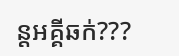ន្តអគ្គីឆក់???